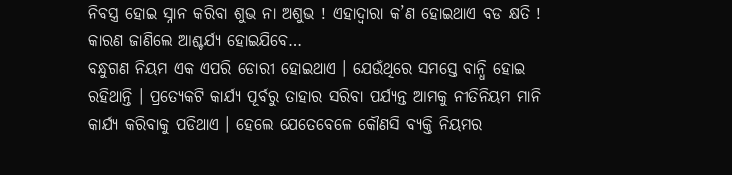ନିବସ୍ତ୍ର ହୋଇ ସ୍ନାନ କରିବା ଶୁଭ ନା ଅଶୁଭ ! ଏହାଦ୍ବାରା କ’ଣ ହୋଇଥାଏ ବଡ କ୍ଷତି ! କାରଣ ଜାଣିଲେ ଆଶ୍ଚର୍ଯ୍ୟ ହୋଇଯିବେ…
ବନ୍ଧୁଗଣ ନିୟମ ଏକ ଏପରି ଡୋରୀ ହୋଇଥାଏ । ଯେଉଁଥିରେ ସମସ୍ତେ ବାନ୍ଧି ହୋଇ ରହିଥାନ୍ତି । ପ୍ରତ୍ଯେକଟି କାର୍ଯ୍ୟ ପୂର୍ବରୁ ତାହାର ସରିବା ପର୍ଯ୍ୟନ୍ତ ଆମକୁ ନୀତିନିୟମ ମାନି କାର୍ଯ୍ୟ କରିବାକୁ ପଡିଥାଏ । ହେଲେ ଯେତେବେଳେ କୌଣସି ବ୍ୟକ୍ତି ନିୟମର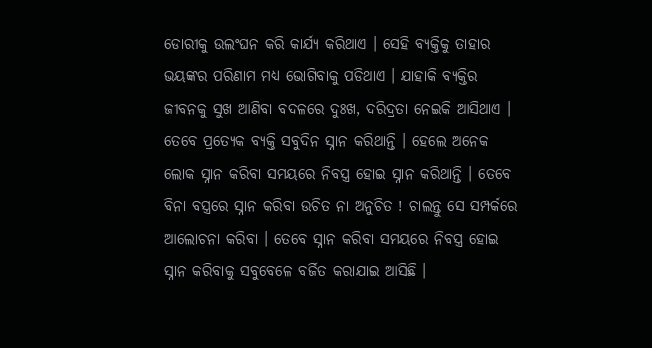ଡୋରୀକୁ ଉଲଂଘନ କରି କାର୍ଯ୍ୟ କରିଥାଏ । ସେହି ବ୍ୟକ୍ତିକୁ ତାହାର ଭୟଙ୍କର ପରିଣାମ ମଧ୍ୟ ଭୋଗିବାକୁ ପଡିଥାଏ । ଯାହାକି ବ୍ୟକ୍ତିର ଜୀବନକୁ ସୁଖ ଆଣିବା ବଦଳରେ ଦୁଃଖ, ଦରିଦ୍ରତା ନେଇକି ଆସିଥାଏ ।
ତେବେ ପ୍ରତ୍ଯେକ ବ୍ୟକ୍ତି ସବୁଦିନ ସ୍ନାନ କରିଥାନ୍ତି । ହେଲେ ଅନେକ ଲୋକ ସ୍ନାନ କରିବା ସମୟରେ ନିବସ୍ତ୍ର ହୋଇ ସ୍ନାନ କରିଥାନ୍ତି । ତେବେ ବିନା ବସ୍ତ୍ରରେ ସ୍ନାନ କରିବା ଉଚିତ ନା ଅନୁଚିତ ! ଚାଲନ୍ତୁ ସେ ସମ୍ପର୍କରେ ଆଲୋଚନା କରିବା । ତେବେ ସ୍ନାନ କରିବା ସମୟରେ ନିବସ୍ତ୍ର ହୋଇ ସ୍ନାନ କରିବାକୁ ସବୁବେଳେ ବର୍ଜିତ କରାଯାଇ ଆସିଛି ।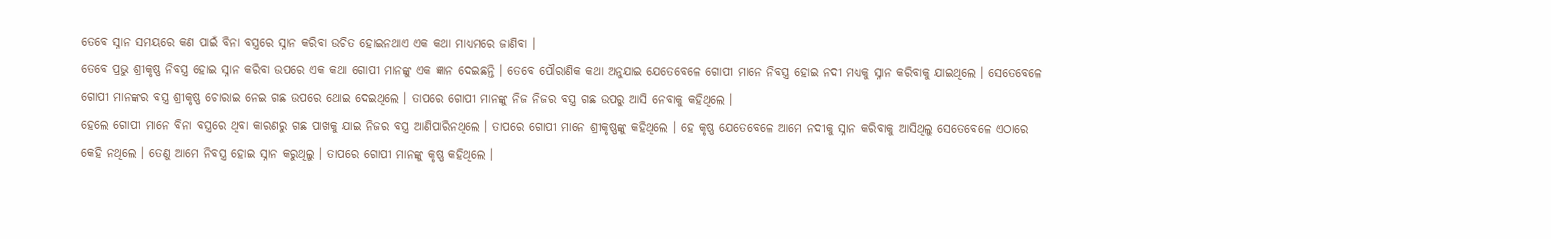ତେବେ ସ୍ନାନ ସମୟରେ କଣ ପାଇଁ ବିନା ବସ୍ତ୍ରରେ ସ୍ନାନ କରିବା ଉଚିତ ହୋଇନଥାଏ ଏକ କଥା ମାଧ୍ୟମରେ ଜାଣିବା ।
ତେବେ ପ୍ରଭୁ ଶ୍ରୀକୃଷ୍ଣ ନିବସ୍ତ୍ର ହୋଇ ସ୍ନାନ କରିବା ଉପରେ ଏକ କଥା ଗୋପୀ ମାନଙ୍କୁ ଏକ ଜ୍ଞାନ ଦେଇଛନ୍ତି । ତେବେ ପୌରାଣିକ କଥା ଅନୁଯାଇ ଯେତେବେଳେ ଗୋପୀ ମାନେ ନିବସ୍ତ୍ର ହୋଇ ନଦୀ ମଧ୍ୟକୁ ସ୍ନାନ କରିବାକୁ ଯାଇଥିଲେ । ସେତେବେଳେ ଗୋପୀ ମାନଙ୍କର ବସ୍ତ୍ର ଶ୍ରୀକୃଷ୍ଣ ଚୋରାଇ ନେଇ ଗଛ ଉପରେ ଥୋଇ ଦେଇଥିଲେ । ତାପରେ ଗୋପୀ ମାନଙ୍କୁ ନିଜ ନିଜର ବସ୍ତ୍ର ଗଛ ଉପରୁ ଆସି ନେବାକୁ କହିଥିଲେ ।
ହେଲେ ଗୋପୀ ମାନେ ବିନା ବସ୍ତ୍ରରେ ଥିବା କାରଣରୁ ଗଛ ପାଖକୁ ଯାଇ ନିଜର ବସ୍ତ୍ର ଆଣିପାରିନଥିଲେ । ତାପରେ ଗୋପୀ ମାନେ ଶ୍ରୀକୃଷ୍ଣଙ୍କୁ କହିଥିଲେ । ହେ କୃଷ୍ଣ ଯେତେବେଳେ ଆମେ ନଦୀକୁ ସ୍ନାନ କରିବାକୁ ଆସିଥିଲୁ ସେତେବେଳେ ଏଠାରେ କେହି ନଥିଲେ । ତେଣୁ ଆମେ ନିବସ୍ତ୍ର ହୋଇ ସ୍ନାନ କରୁଥିଲୁ । ତାପରେ ଗୋପୀ ମାନଙ୍କୁ କୃଷ୍ଣ କହିଥିଲେ ।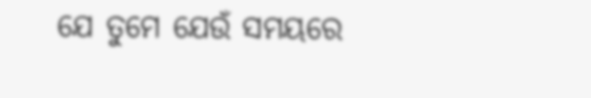ଯେ ତୁମେ ଯେଉଁ ସମୟରେ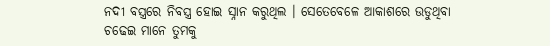ନଦୀ ବସ୍ତ୍ରରେ ନିବସ୍ତ୍ର ହୋଇ ସ୍ନାନ କରୁଥିଲ । ସେତେବେଳେ ଆକାଶରେ ଉଡୁଥିବା ଚଢେଇ ମାନେ ତୁମକୁ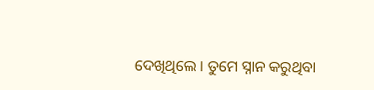ଦେଖିଥିଲେ । ତୁମେ ସ୍ନାନ କରୁଥିବା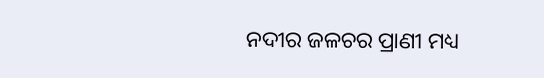ନଦୀର ଜଳଚର ପ୍ରାଣୀ ମଧ୍ୟ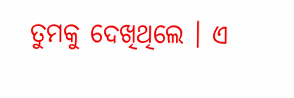ତୁମକୁ ଦେଖିଥିଲେ । ଏ